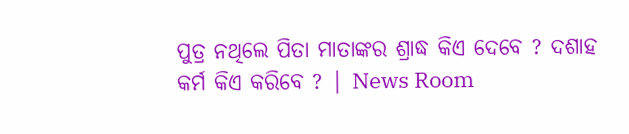ପୁତ୍ର ନଥିଲେ ପିତା ମାତାଙ୍କର ଶ୍ରାଦ୍ଧ କିଏ ଦେବେ ? ଦଶାହ କର୍ମ କିଏ କରିବେ ? | News Room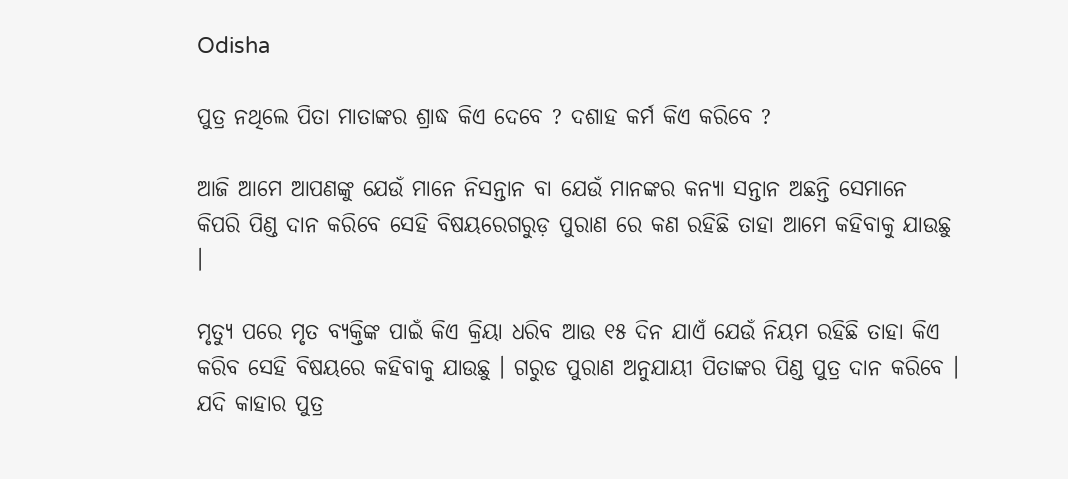Odisha

ପୁତ୍ର ନଥିଲେ ପିତା ମାତାଙ୍କର ଶ୍ରାଦ୍ଧ କିଏ ଦେବେ ? ଦଶାହ କର୍ମ କିଏ କରିବେ ?

ଆଜି ଆମେ ଆପଣଙ୍କୁ ଯେଉଁ ମାନେ ନିସନ୍ତାନ ବା ଯେଉଁ ମାନଙ୍କର କନ୍ୟା ସନ୍ତାନ ଅଛନ୍ତି ସେମାନେ କିପରି ପିଣ୍ଡ ଦାନ କରିବେ ସେହି ବିଷୟରେଗରୁଡ଼ ପୁରାଣ ରେ କଣ ରହିଛି ତାହା ଆମେ କହିବାକୁ ଯାଉଛୁ ।

ମୃତ୍ୟୁ ପରେ ମୃତ ବ୍ୟକ୍ତିଙ୍କ ପାଇଁ କିଏ କ୍ରିୟା ଧରିବ ଆଉ ୧୫ ଦିନ ଯାଏଁ ଯେଉଁ ନିୟମ ରହିଛି ତାହା କିଏ କରିବ ସେହି ବିଷୟରେ କହିବାକୁ ଯାଉଛୁ । ଗରୁଡ ପୁରାଣ ଅନୁଯାୟୀ ପିତାଙ୍କର ପିଣ୍ଡ ପୁତ୍ର ଦାନ କରିବେ । ଯଦି କାହାର ପୁତ୍ର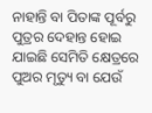ନାହାନ୍ତି ବା ପିତାଙ୍କ ପୂର୍ବରୁ ପୁତ୍ରର ଦେହାନ୍ତ ହୋଇ ଯାଇଛି ସେମିତି କ୍ଷେତ୍ରରେ ପୁଅର ମୃତ୍ୟୁ ବା ଯେଉଁ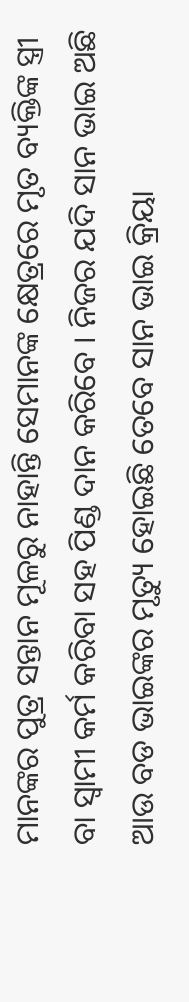ମାନଙ୍କର ପୁତ୍ର ସନ୍ତାନ ମୂଳରୁ ନାହାନ୍ତି ସେମାନଙ୍କ କ୍ଷେତ୍ରରେ ମୃତ ବ୍ୟକ୍ତିଙ୍କ ସ୍ତ୍ରୀ ବା ସ୍ଵାମୀ କର୍ମ କରିବା ସହ ପିଣ୍ଡ ଦାନ କରିବେ । ନିଜର ଯଦି ସାନ ଭାଇ ଅଛି ଆଉ ବଡ ଭାଇଙ୍କର ମୃତ୍ୟୁ ହୋଇଛି ତେବେ ସାନ ଭାଇ କ୍ରିୟା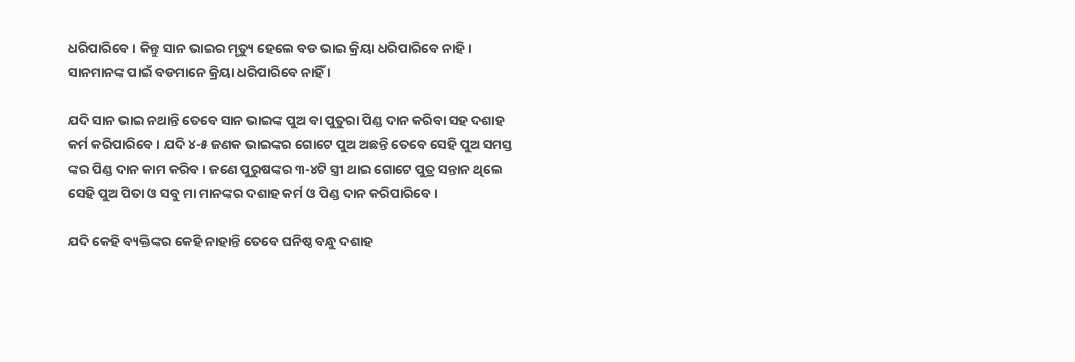ଧରିପାରିବେ । କିନ୍ତୁ ସାନ ଭାଇର ମୃତ୍ୟୁ ହେଲେ ବଡ ଭାଇ କ୍ରିୟା ଧରିପାରିବେ ନାହି। ସାନମାନଙ୍କ ପାଇଁ ବଡମାନେ କ୍ରିୟା ଧରିପାରିବେ ନାହିଁ ।

ଯଦି ସାନ ଭାଇ ନଥାନ୍ତି ତେବେ ସାନ ଭାଇଙ୍କ ପୁଅ ବା ପୁତୁରା ପିଣ୍ଡ ଦାନ କରିବା ସହ ଦଶାହ କର୍ମ କରିପାରିବେ । ଯଦି ୪-୫ ଜଣକ ଭାଇଙ୍କର ଗୋଟେ ପୁଅ ଅଛନ୍ତି ତେବେ ସେହି ପୁଅ ସମସ୍ତ ଙ୍କର ପିଣ୍ଡ ଦାନ କାମ କରିବ । ଜଣେ ପୁରୁଷଙ୍କର ୩-୪ଟି ସ୍ତ୍ରୀ ଥାଇ ଗୋଟେ ପୁତ୍ର ସନ୍ତାନ ଥିଲେ ସେହି ପୁଅ ପିତା ଓ ସବୁ ମା ମାନଙ୍କର ଦଶାହ କର୍ମ ଓ ପିଣ୍ଡ ଦାନ କରିପାରିବେ ।

ଯଦି କେହି ବ୍ୟକ୍ତିଙ୍କର କେହି ନାହାନ୍ତି ତେବେ ଘନିଷ୍ଠ ବନ୍ଧୁ ଦଶାହ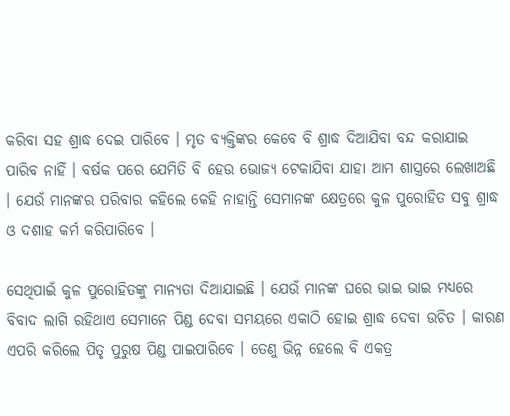କରିବା ସହ ଶ୍ରାଦ୍ଧ ଦେଇ ପାରିବେ । ମୃତ ବ୍ୟକ୍ତିଙ୍କର କେବେ ବି ଶ୍ରାଦ୍ଧ ଦିଆଯିବା ବନ୍ଦ କରାଯାଇ ପାରିବ ନାହିଁ । ବର୍ଷକ ପରେ ଯେମିତି ବି ହେଉ ଭୋଜ୍ୟ ଟେକାଯିବା ଯାହା ଆମ ଶାସ୍ତ୍ରରେ ଲେଖାଅଛି । ଯେଉଁ ମାନଙ୍କର ପରିବାର କହିଲେ କେହି ନାହାନ୍ତି ସେମାନଙ୍କ କ୍ଷେତ୍ରରେ କୁଳ ପୁରୋହିତ ସବୁ ଶ୍ରାଦ୍ଧ ଓ ଦଶାହ କର୍ମ କରିପାରିବେ ।

ସେଥିପାଇଁ କୁଳ ପୁରୋହିତଙ୍କୁ ମାନ୍ୟତା ଦିଆଯାଇଛି । ଯେଉଁ ମାନଙ୍କ ଘରେ ଭାଇ ଭାଇ ମଧ୍ୟରେ ବିବାଦ ଲାଗି ରହିଥାଏ ସେମାନେ ପିଣ୍ଡ ଦେବା ସମୟରେ ଏକାଠି ହୋଇ ଶ୍ରାଦ୍ଧ ଦେବା ଉଚିତ । କାରଣ ଏପରି କରିଲେ ପିତୃ ପୁରୁଷ ପିଣ୍ଡ ପାଇପାରିବେ । ତେଣୁ ଭିନ୍ନ ହେଲେ ବି ଏକତ୍ର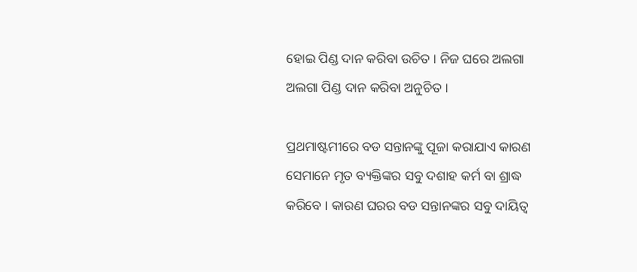ହୋଇ ପିଣ୍ଡ ଦାନ କରିବା ଉଚିତ । ନିଜ ଘରେ ଅଲଗା ଅଲଗା ପିଣ୍ଡ ଦାନ କରିବା ଅନୁଚିତ ।

ପ୍ରଥମାଷ୍ଟମୀରେ ବଡ ସନ୍ତାନଙ୍କୁ ପୂଜା କରାଯାଏ କାରଣ ସେମାନେ ମୃତ ବ୍ୟକ୍ତିଙ୍କର ସବୁ ଦଶାହ କର୍ମ ବା ଶ୍ରାଦ୍ଧ କରିବେ । କାରଣ ଘରର ବଡ ସନ୍ତାନଙ୍କର ସବୁ ଦାୟିତ୍ଵ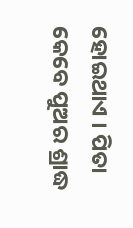ହୋଇଥାଏ । ପିତା କେବେ ପୁଅର ଶ୍ରାଦ୍ଧ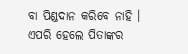ବା ପିଣ୍ଡଦାନ କରିବେ ନାହି । ଏପରି ହେଲେ ପିତାଙ୍କର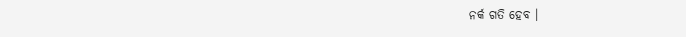ନର୍କ ଗତି ହେବ ।